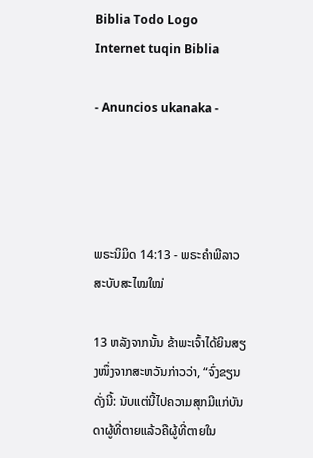Biblia Todo Logo
Internet tuqin Biblia

- Anuncios ukanaka -




ພຣະນິມິດ 14:13 - ພຣະຄຳພີລາວສະບັບສະໄໝໃໝ່

13 ຫລັງຈາກນັ້ນ ຂ້າພະເຈົ້າໄດ້ຍິນສຽງໜຶ່ງຈາກສະຫວັນກ່າວວ່າ, “ຈົ່ງຂຽນດັ່ງນີ້: ນັບແຕ່ນີ້ໄປຄວາມສຸກມີແກ່ບັນດາຜູ້ທີ່ຕາຍແລ້ວຄືຜູ້ທີ່ຕາຍໃນ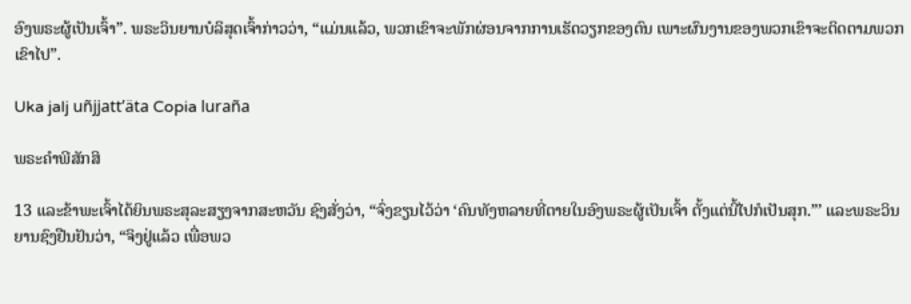ອົງພຣະຜູ້ເປັນເຈົ້າ”. ພຣະວິນຍານບໍລິສຸດເຈົ້າກ່າວວ່າ, “ແມ່ນແລ້ວ, ພວກເຂົາຈະພັກຜ່ອນຈາກການເຮັດວຽກຂອງຕົນ ເພາະຜົນງານຂອງພວກເຂົາຈະຕິດຕາມພວກເຂົາໄປ”.

Uka jalj uñjjattʼäta Copia luraña

ພຣະຄຳພີສັກສິ

13 ແລະຂ້າພະເຈົ້າໄດ້ຍິນພຣະສຸລະສຽງຈາກສະຫວັນ ຊົງສັ່ງວ່າ, “ຈົ່ງຂຽນໄວ້ວ່າ ‘ຄົນທັງຫລາຍທີ່ຕາຍໃນອົງພຣະຜູ້ເປັນເຈົ້າ ຕັ້ງແຕ່ນີ້ໄປກໍເປັນສຸກ.”’ ແລະພຣະວິນຍານຊົງຢືນຢັນວ່າ, “ຈິງຢູ່ແລ້ວ ເພື່ອພວ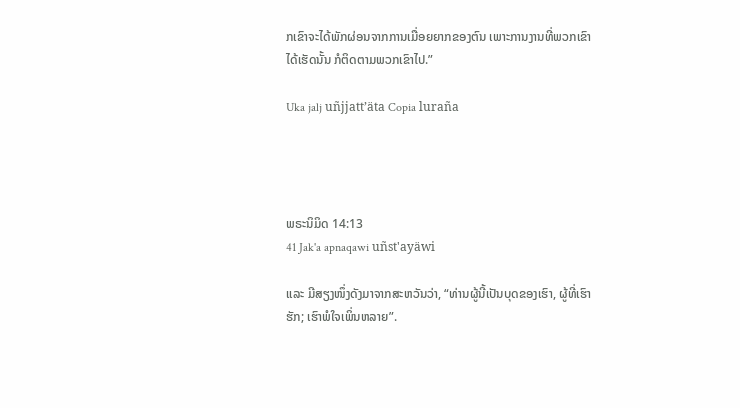ກເຂົາຈະໄດ້ພັກຜ່ອນຈາກການເມື່ອຍຍາກຂອງຕົນ ເພາະການງານທີ່ພວກເຂົາໄດ້ເຮັດນັ້ນ ກໍຕິດຕາມພວກເຂົາໄປ.”

Uka jalj uñjjattʼäta Copia luraña




ພຣະນິມິດ 14:13
41 Jak'a apnaqawi uñst'ayäwi

ແລະ ມີສຽງໜຶ່ງດັງມາຈາກສະຫວັນວ່າ, “ທ່ານຜູ້ນີ້ເປັນບຸດຂອງເຮົາ, ຜູ້ທີ່ເຮົາຮັກ; ເຮົາພໍໃຈເພິ່ນຫລາຍ”.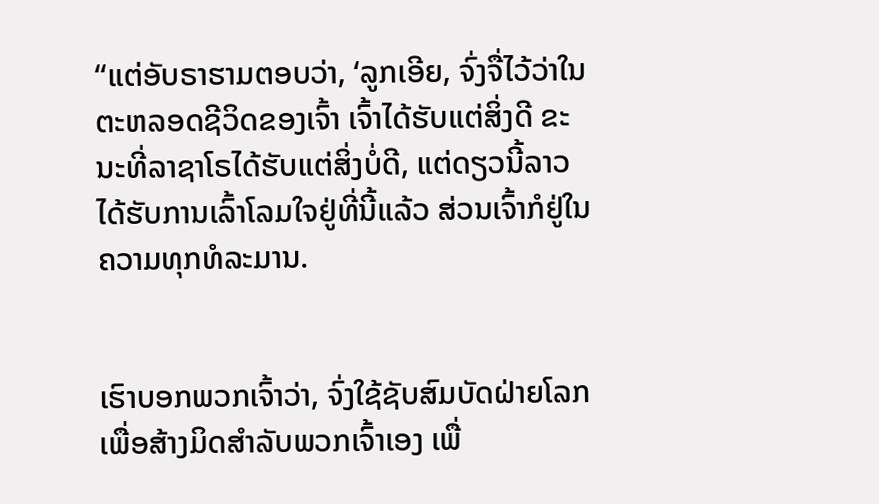“ແຕ່ອັບຣາຮາມຕອບວ່າ, ‘ລູກເອີຍ, ຈົ່ງຈື່ໄວ້ວ່າໃນຕະຫລອດຊີວິດຂອງເຈົ້າ ເຈົ້າໄດ້ຮັບແຕ່ສິ່ງດີ ຂະນະທີ່ລາຊາໂຣໄດ້ຮັບແຕ່ສິ່ງບໍ່ດີ, ແຕ່ດຽວນີ້ລາວໄດ້ຮັບການເລົ້າໂລມໃຈຢູ່ທີ່ນີ້ແລ້ວ ສ່ວນເຈົ້າກໍຢູ່ໃນຄວາມທຸກທໍລະມານ.


ເຮົາບອກພວກເຈົ້າວ່າ, ຈົ່ງໃຊ້ຊັບສົມບັດຝ່າຍໂລກເພື່ອສ້າງມິດສຳລັບພວກເຈົ້າເອງ ເພື່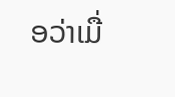ອວ່າເມື່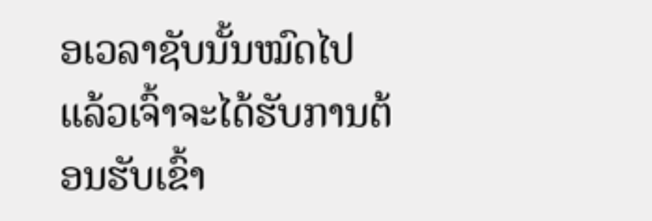ອເວລາຊັບນັ້ນໝົດໄປແລ້ວເຈົ້າຈະໄດ້ຮັບການຕ້ອນຮັບເຂົ້າ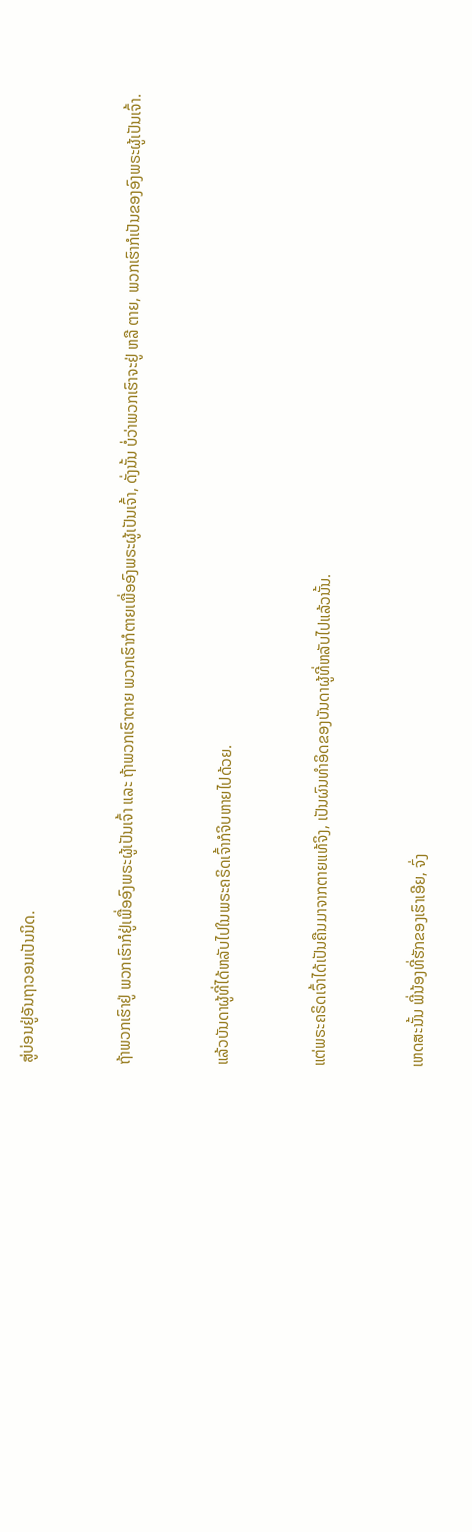ສູ່ບ່ອນຢູ່ອັນຖາວອນເປັນນິດ.


ຖ້າພວກເຮົາຢູ່ ພວກເຮົາກໍຢູ່ເພື່ອອົງພຣະຜູ້ເປັນເຈົ້າ ແລະ ຖ້າພວກເຮົາຕາຍ ພວກເຮົາກໍຕາຍເພື່ອອົງພຣະຜູ້ເປັນເຈົ້າ, ດັ່ງນັ້ນ ບໍ່ວ່າພວກເຮົາຈະຢູ່ ຫລື ຕາຍ, ພວກເຮົາກໍເປັນຂອງອົງພຣະຜູ້ເປັນເຈົ້າ.


ແລ້ວບັນດາຜູ້ທີ່ໄດ້ຫລັບໄປໃນພຣະຄຣິດເຈົ້າກໍຈິບຫາຍໄປດ້ວຍ.


ແຕ່ພຣະຄຣິດເຈົ້າໄດ້ເປັນຄືນມາຈາກຕາຍແທ້ຈິງ, ເປັນຜົນທຳອິດຂອງບັນດາຜູ້ທີ່ຫລັບໄປແລ້ວນັ້ນ.


ເຫດສະນັ້ນ ພີ່ນ້ອງທີ່ຮັກຂອງເຮົາເອີຍ, ຈົ່ງ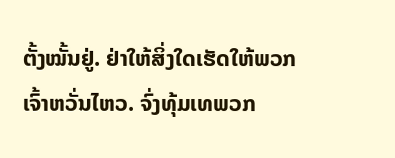ຕັ້ງໝັ້ນຢູ່. ຢ່າໃຫ້ສິ່ງໃດເຮັດໃຫ້ພວກເຈົ້າຫວັ່ນໄຫວ. ຈົ່ງທຸ້ມເທພວກ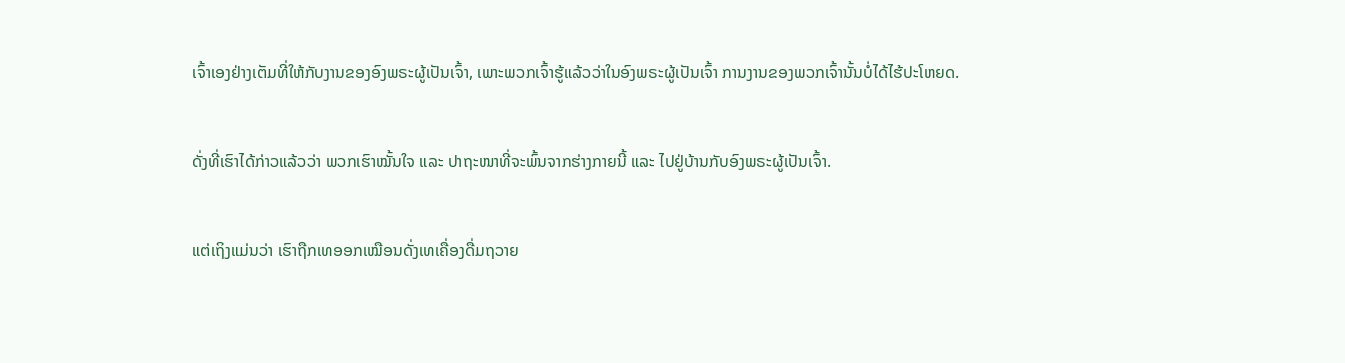ເຈົ້າເອງຢ່າງເຕັມທີ່ໃຫ້ກັບງານຂອງອົງພຣະຜູ້ເປັນເຈົ້າ, ເພາະພວກເຈົ້າຮູ້ແລ້ວວ່າໃນອົງພຣະຜູ້ເປັນເຈົ້າ ການງານຂອງພວກເຈົ້ານັ້ນບໍ່ໄດ້ໄຮ້ປະໂຫຍດ.


ດັ່ງທີ່ເຮົາໄດ້ກ່າວແລ້ວວ່າ ພວກເຮົາໝັ້ນໃຈ ແລະ ປາຖະໜາທີ່ຈະພົ້ນຈາກຮ່າງກາຍນີ້ ແລະ ໄປຢູ່ບ້ານກັບອົງພຣະຜູ້ເປັນເຈົ້າ.


ແຕ່ເຖິງແມ່ນວ່າ ເຮົາຖືກເທອອກເໝືອນດັ່ງເທເຄື່ອງດື່ມຖວາຍ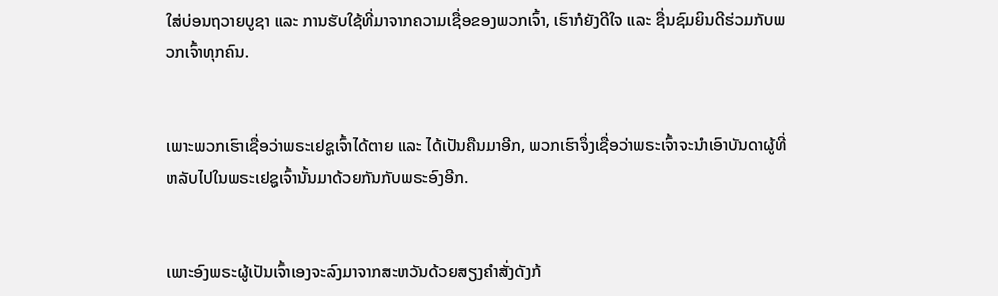ໃສ່ບ່ອນຖວາຍບູຊາ ແລະ ການຮັບໃຊ້ທີ່ມາຈາກຄວາມເຊື່ອຂອງພວກເຈົ້າ, ເຮົາກໍຍັງດີໃຈ ແລະ ຊື່ນຊົມຍິນດີຮ່ວມກັບພວກເຈົ້າທຸກຄົນ.


ເພາະພວກເຮົາເຊື່ອວ່າພຣະເຢຊູເຈົ້າໄດ້ຕາຍ ແລະ ໄດ້ເປັນຄືນມາອີກ, ພວກເຮົາຈຶ່ງເຊື່ອວ່າພຣະເຈົ້າຈະນຳເອົາບັນດາຜູ້ທີ່ຫລັບໄປໃນພຣະເຢຊູເຈົ້ານັ້ນມາດ້ວຍກັນກັບພຣະອົງອີກ.


ເພາະອົງພຣະຜູ້ເປັນເຈົ້າເອງຈະລົງມາຈາກສະຫວັນດ້ວຍສຽງຄຳສັ່ງດັງກ້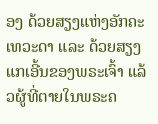ອງ ດ້ວຍສຽງແຫ່ງອັກຄະເທວະດາ ແລະ ດ້ວຍສຽງແກເອີ້ນຂອງພຣະເຈົ້າ ແລ້ວຜູ້ທີ່ຕາຍໃນພຣະຄ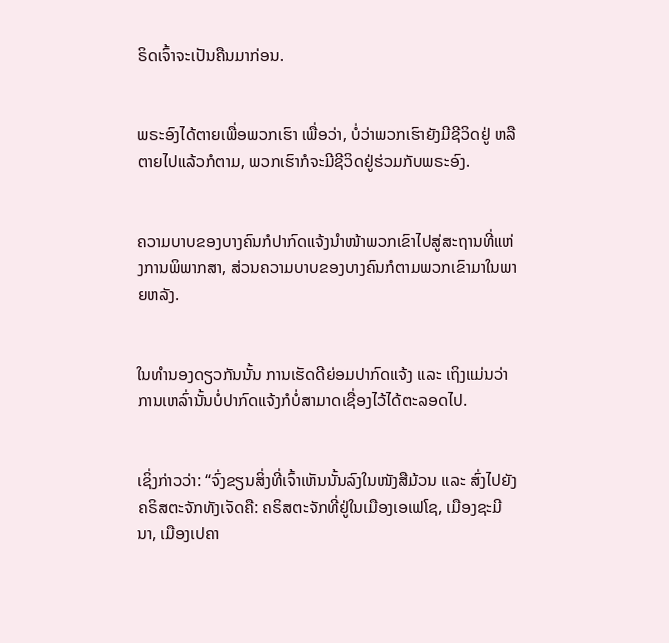ຣິດເຈົ້າຈະເປັນຄືນມາກ່ອນ.


ພຣະອົງໄດ້ຕາຍເພື່ອພວກເຮົາ ເພື່ອວ່າ, ບໍ່ວ່າພວກເຮົາຍັງມີຊີວິດຢູ່ ຫລື ຕາຍໄປແລ້ວກໍຕາມ, ພວກເຮົາກໍຈະມີຊີວິດຢູ່ຮ່ວມກັບພຣະອົງ.


ຄວາມບາບຂອງບາງຄົນກໍປາກົດແຈ້ງນຳໜ້າພວກເຂົາໄປສູ່ສະຖານທີ່ແຫ່ງການພິພາກສາ, ສ່ວນຄວາມບາບຂອງບາງຄົນກໍຕາມພວກເຂົາມາໃນພາຍຫລັງ.


ໃນທຳນອງດຽວກັນນັ້ນ ການເຮັດດີຍ່ອມປາກົດແຈ້ງ ແລະ ເຖິງແມ່ນວ່າການເຫລົ່ານັ້ນບໍ່ປາກົດແຈ້ງກໍບໍ່ສາມາດເຊື່ອງໄວ້ໄດ້ຕະລອດໄປ.


ເຊິ່ງກ່າວວ່າ: “ຈົ່ງຂຽນສິ່ງທີ່ເຈົ້າເຫັນນັ້ນລົງໃນໜັງສືມ້ວນ ແລະ ສົ່ງໄປຍັງຄຣິສຕະຈັກທັງເຈັດຄື: ຄຣິສຕະຈັກທີ່ຢູ່ໃນເມືອງເອເຟໂຊ, ເມືອງຊະມີນາ, ເມືອງເປຄາ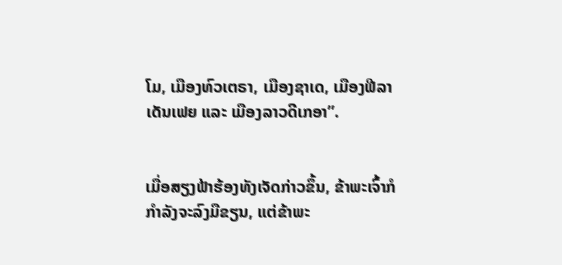ໂມ, ເມືອງທົວເຕຣາ, ເມືອງຊາເດ, ເມືອງຟີລາເດັນເຟຍ ແລະ ເມືອງລາວດີເກອາ”.


ເມື່ອສຽງຟ້າຮ້ອງທັງເຈັດກ່າວຂຶ້ນ, ຂ້າພະເຈົ້າກໍກຳລັງຈະລົງມືຂຽນ, ແຕ່ຂ້າພະ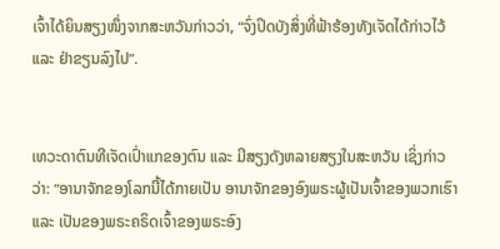ເຈົ້າໄດ້ຍິນສຽງໜຶ່ງຈາກສະຫວັນກ່າວວ່າ, “ຈົ່ງປິດບັງສິ່ງທີ່ຟ້າຮ້ອງທັງເຈັດໄດ້ກ່າວໄວ້ ແລະ ຢ່າຂຽນລົງໄປ”.


ເທວະດາຕົນທີເຈັດເປົ່າແກຂອງຕົນ ແລະ ມີສຽງດັງຫລາຍສຽງໃນສະຫວັນ ເຊິ່ງກ່າວວ່າ: “ອານາຈັກຂອງໂລກນີ້ໄດ້ກາຍເປັນ ອານາຈັກຂອງອົງພຣະຜູ້ເປັນເຈົ້າຂອງພວກເຮົາ ແລະ ເປັນຂອງພຣະຄຣິດເຈົ້າຂອງພຣະອົງ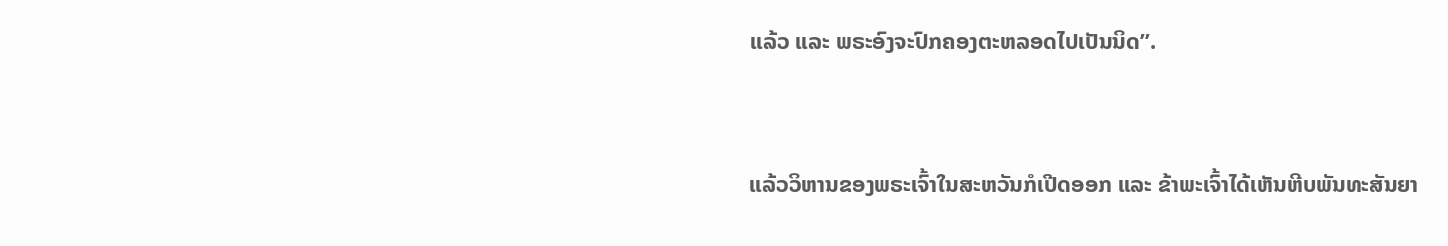ແລ້ວ ແລະ ພຣະອົງຈະປົກຄອງຕະຫລອດໄປເປັນນິດ”.


ແລ້ວວິຫານຂອງພຣະເຈົ້າໃນສະຫວັນກໍເປີດອອກ ແລະ ຂ້າພະເຈົ້າໄດ້ເຫັນຫີບພັນທະສັນຍາ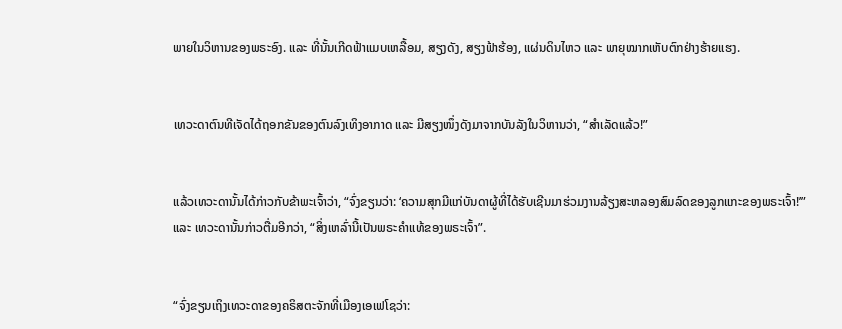ພາຍໃນວິຫານຂອງພຣະອົງ. ແລະ ທີ່ນັ້ນເກີດຟ້າແມບເຫລື້ອມ, ສຽງດັງ, ສຽງຟ້າຮ້ອງ, ແຜ່ນດິນໄຫວ ແລະ ພາຍຸໝາກເຫັບຕົກຢ່າງຮ້າຍແຮງ.


ເທວະດາຕົນທີເຈັດໄດ້ຖອກຂັນຂອງຕົນລົງເທິງອາກາດ ແລະ ມີສຽງໜຶ່ງດັງມາຈາກບັນລັງໃນວິຫານວ່າ, “ສຳເລັດແລ້ວ!”


ແລ້ວເທວະດານັ້ນໄດ້ກ່າວກັບຂ້າພະເຈົ້າວ່າ, “ຈົ່ງຂຽນວ່າ: ‘ຄວາມສຸກມີແກ່ບັນດາຜູ້ທີ່ໄດ້ຮັບເຊີນມາຮ່ວມງານລ້ຽງສະຫລອງສົມລົດຂອງລູກແກະຂອງພຣະເຈົ້າ!’” ແລະ ເທວະດານັ້ນກ່າວຕື່ມອີກວ່າ, “ສິ່ງເຫລົ່ານີ້ເປັນພຣະຄຳແທ້ຂອງພຣະເຈົ້າ”.


“ຈົ່ງຂຽນເຖິງເທວະດາຂອງຄຣິສຕະຈັກທີ່ເມືອງເອເຟໂຊວ່າ: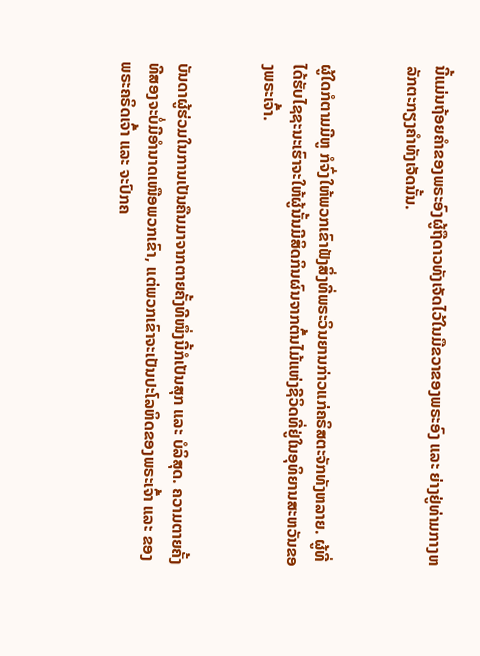ນີ້ແມ່ນຖ້ອຍຄຳຂອງພຣະອົງຜູ້ຖືດາວທັງເຈັດໄວ້ໃນມືຂວາຂອງພຣະອົງ ແລະ ຍ່າງຢູ່ທ່າມກາງຫລັກຕະກຽງຄຳທັງເຈັດນັ້ນ.


ຜູ້ໃດກໍຕາມມີຫູ ກໍຈົ່ງໃຫ້ພວກເຂົາຟັງສິ່ງທີ່ພຣະວິນຍານກ່າວແກ່ຄຣິສຕະຈັກທັງຫລາຍ. ຜູ້ທີ່ໄດ້ຮັບໄຊຊະນະເຮົາຈະໃຫ້ຜູ້ນັ້ນມີສິດກິນຜົນຈາກຕົ້ນໄມ້ແຫ່ງຊີວິດທີ່ຢູ່ໃນອຸທິຍານສະຫວັນຂອງພຣະເຈົ້າ.


ບັນດາຜູ້ຮ່ວມໃນການເປັນຄືນມາຈາກຕາຍຄັ້ງທີໜຶ່ງນີ້ກໍເປັນສຸກ ແລະ ບໍລິສຸດ. ຄວາມຕາຍຄັ້ງທີສອງຈະບໍ່ມີອຳນາດເໜືອພວກເຂົາ, ແຕ່ພວກເຂົາຈະເປັນປະໂລຫິດຂອງພຣະເຈົ້າ ແລະ ຂອງພຣະຄຣິດເຈົ້າ ແລະ ຈະປົກຄ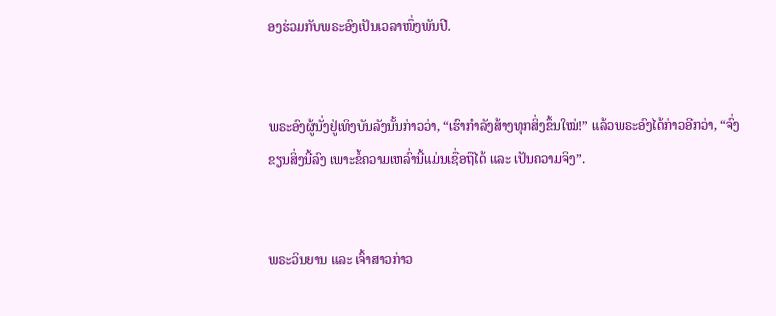ອງຮ່ວມກັບພຣະອົງເປັນເວລາໜຶ່ງພັນປີ.


ພຣະອົງຜູ້ນັ່ງຢູ່ເທິງບັນລັງນັ້ນກ່າວວ່າ, “ເຮົາກຳລັງສ້າງທຸກສິ່ງຂຶ້ນໃໝ່!” ແລ້ວພຣະອົງໄດ້ກ່າວອີກວ່າ, “ຈົ່ງຂຽນສິ່ງນີ້ລົງ ເພາະຂໍ້ຄວາມເຫລົ່ານີ້ແມ່ນເຊື່ອຖືໄດ້ ແລະ ເປັນຄວາມຈິງ”.


ພຣະວິນຍານ ແລະ ເຈົ້າສາວກ່າວ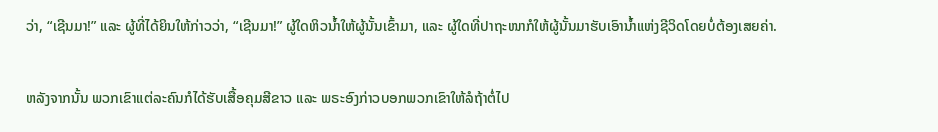ວ່າ, “ເຊີນມາ!” ແລະ ຜູ້ທີ່ໄດ້ຍິນໃຫ້ກ່າວວ່າ, “ເຊີນມາ!” ຜູ້ໃດຫິວນ້ຳໃຫ້ຜູ້ນັ້ນເຂົ້າມາ, ແລະ ຜູ້ໃດທີ່ປາຖະໜາກໍໃຫ້ຜູ້ນັ້ນມາຮັບເອົານ້ຳແຫ່ງຊີວິດໂດຍບໍ່ຕ້ອງເສຍຄ່າ.


ຫລັງຈາກນັ້ນ ພວກເຂົາແຕ່ລະຄົນກໍໄດ້ຮັບເສື້ອຄຸມສີຂາວ ແລະ ພຣະອົງກ່າວບອກພວກເຂົາໃຫ້ລໍຖ້າຕໍ່ໄປ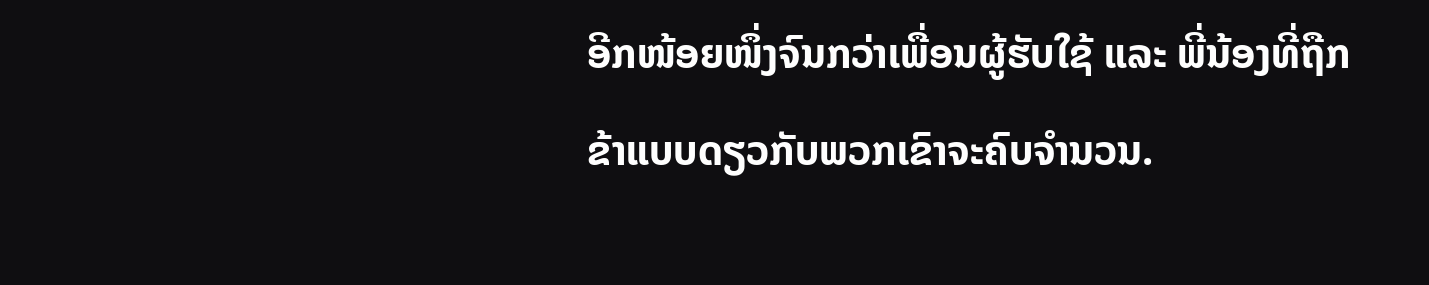ອີກໜ້ອຍໜຶ່ງຈົນກວ່າເພື່ອນຜູ້ຮັບໃຊ້ ແລະ ພີ່ນ້ອງທີ່ຖືກຂ້າແບບດຽວກັບພວກເຂົາຈະຄົບຈຳນວນ.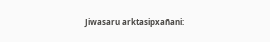Jiwasaru arktasipxañani: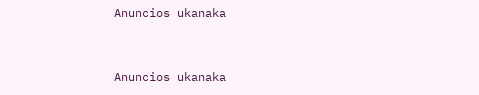Anuncios ukanaka


Anuncios ukanaka